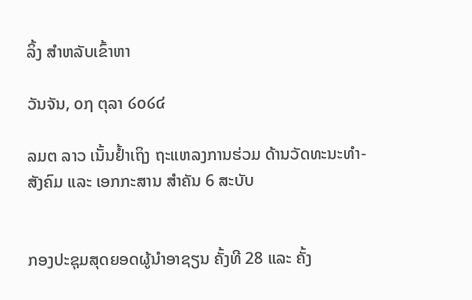ລິ້ງ ສຳຫລັບເຂົ້າຫາ

ວັນຈັນ, ໐໗ ຕຸລາ ໒໐໒໔

ລມຕ ລາວ ເນັ້ນຢ້ຳເຖິງ ຖະແຫລງການຮ່ວມ ດ້ານວັດທະນະທຳ-ສັງຄົມ ແລະ ເອກກະສານ ສຳຄັນ 6 ສະບັບ


ກອງປະຊຸມສຸດຍອດຜູ້ນຳອາຊຽນ ຄັ້ງທີ 28 ແລະ ຄັ້ງ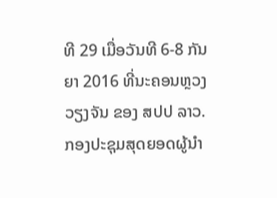ທີ 29 ເມື່ອວັນທີ 6-8 ກັນຍາ 2016 ທີ່ນະຄອນຫຼວງວຽງຈັນ ຂອງ ສປປ ລາວ.
ກອງປະຊຸມສຸດຍອດຜູ້ນຳ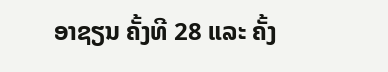ອາຊຽນ ຄັ້ງທີ 28 ແລະ ຄັ້ງ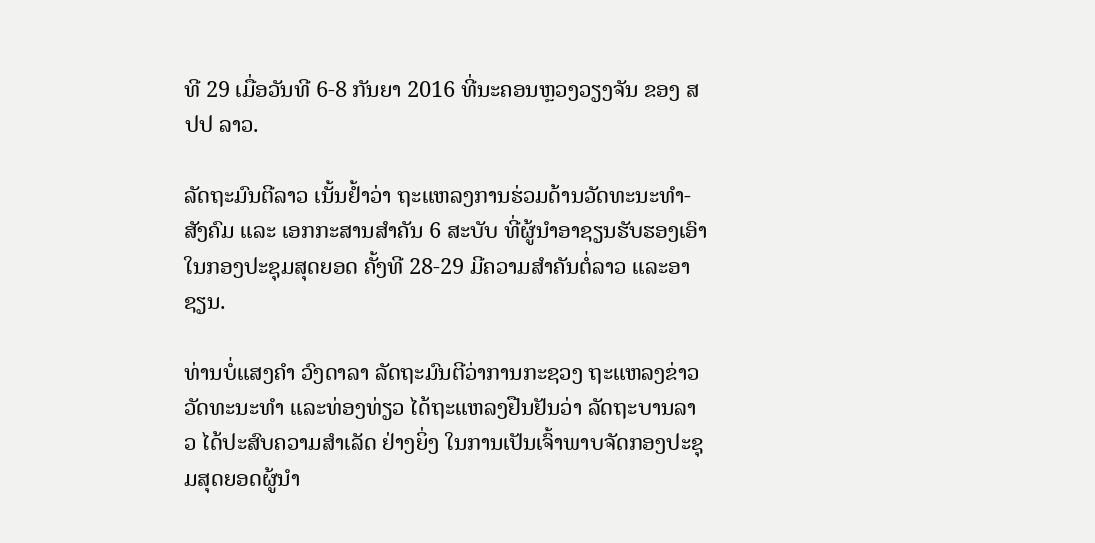ທີ 29 ເມື່ອວັນທີ 6-8 ກັນຍາ 2016 ທີ່ນະຄອນຫຼວງວຽງຈັນ ຂອງ ສປປ ລາວ.

ລັດຖະມົນຕີລາວ ເນັ້ນຢ້ຳວ່າ ຖະແຫລງການຮ່ວມດ້ານວັດທະນະທຳ-ສັງຄົມ ແລະ ເອກກະສານສຳຄັນ 6 ສະບັບ ທີ່ຜູ້ນຳອາຊຽນຮັບຮອງເອົາໃນກອງປະຊຸມສຸດຍອດ ຄັ້ງທີ 28-29 ມີຄວາມສຳຄັນຕໍ່ລາວ ແລະອາຊຽນ.

ທ່ານບໍ່ແສງຄຳ ວົງດາລາ ລັດຖະມົນຕີວ່າການກະຊວງ ຖະແຫລງຂ່າວ ວັດທະນະທຳ ແລະທ່ອງທ່ຽວ ໄດ້ຖະແຫລງຢືນຢັນວ່າ ລັດຖະບານລາວ ໄດ້ປະສົບຄວາມສຳເລັດ ຢ່າງຍິ່ງ ໃນການເປັນເຈົ້າພາບຈັດກອງປະຊຸມສຸດຍອດຜູ້ນຳ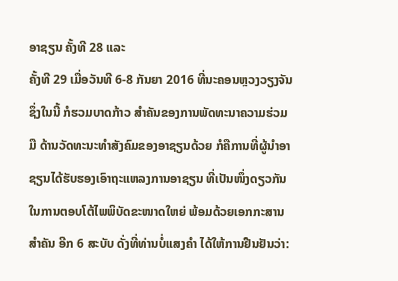ອາຊຽນ ຄັ້ງທີ 28 ແລະ
ຄັ້ງທີ 29 ເມື່ອວັນທີ 6-8 ກັນຍາ 2016 ທີ່ນະຄອນຫຼວງວຽງຈັນ ຊຶ່ງໃນນີ້ ກໍຮວມບາດກ້າວ ສຳຄັນຂອງການພັດທະນາຄວາມຮ່ວມມື ດ້ານວັດທະນະທຳສັງຄົມຂອງອາຊຽນດ້ວຍ ກໍຄືການທີ່ຜູ້ນຳອາຊຽນໄດ້ຮັບຮອງເອົາຖະແຫລງການອາຊຽນ ທີ່ເປັນໜຶ່ງດຽວກັນ ໃນການຕອບໂຕ້ໄພພິບັດຂະໜາດໃຫຍ່ ພ້ອມດ້ວຍເອກກະສານສຳຄັນ ອີກ 6 ສະບັບ ດັ່ງທີ່ທ່ານບໍ່ແສງຄຳ ໄດ້ໃຫ້ການຢືນຢັນວ່າ: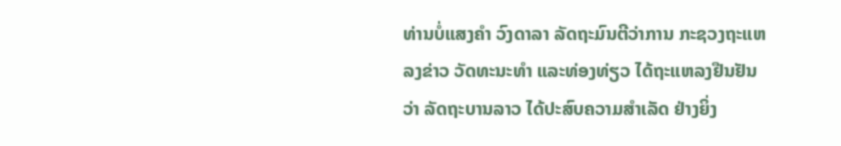ທ່ານບໍ່ແສງຄຳ ວົງດາລາ ລັດຖະມົນຕີວ່າການ ກະຊວງຖະແຫລງຂ່າວ ວັດທະນະທຳ ແລະທ່ອງທ່ຽວ ໄດ້ຖະແຫລງຢືນຢັນວ່າ ລັດຖະບານລາວ ໄດ້ປະສົບຄວາມສຳເລັດ ຢ່າງຍິ່ງ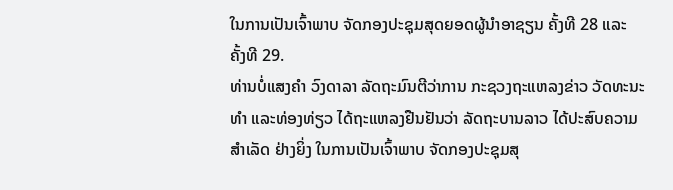ໃນການເປັນເຈົ້າພາບ ຈັດກອງປະຊຸມສຸດຍອດຜູ້ນຳອາຊຽນ ຄັ້ງທີ 28 ແລະ ຄັ້ງທີ 29.
ທ່ານບໍ່ແສງຄຳ ວົງດາລາ ລັດຖະມົນຕີວ່າການ ກະຊວງຖະແຫລງຂ່າວ ວັດທະນະທຳ ແລະທ່ອງທ່ຽວ ໄດ້ຖະແຫລງຢືນຢັນວ່າ ລັດຖະບານລາວ ໄດ້ປະສົບຄວາມສຳເລັດ ຢ່າງຍິ່ງ ໃນການເປັນເຈົ້າພາບ ຈັດກອງປະຊຸມສຸ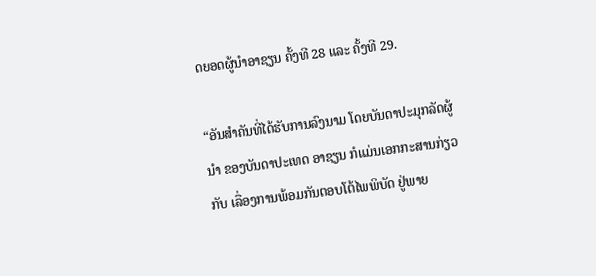ດຍອດຜູ້ນຳອາຊຽນ ຄັ້ງທີ 28 ແລະ ຄັ້ງທີ 29.

“ອັນສຳຄັນທີ່ໄດ້ຮັບການລົງນາມ ໂດຍບັນດາປະມຸກລັດຜູ້ນຳ ຂອງບັນດາປະເທດ ອາຊຽນ ກໍແມ່ນເອກກະສານກ່ຽວກັບ ເລື່ອງການພ້ອມກັນຕອບໂຕ້ໄພພິບັດ ຢູ່ພາຍ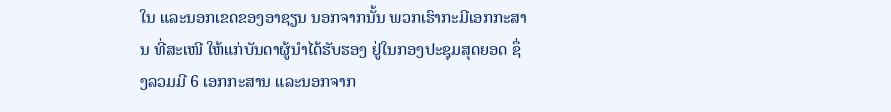ໃນ ແລະນອກເຂດຂອງອາຊຽນ ນອກຈາກນັ້ນ ພວກເຮົາກະມີເອກກະສານ ທີ່ສະເໜີ ໃຫ້ແກ່ບັນດາຜູ້ນຳໄດ້ຮັບຮອງ ຢູ່ໃນກອງປະຊຸມສຸດຍອດ ຊຶ່ງລວມມີ 6 ເອກກະສານ ແລະນອກຈາກ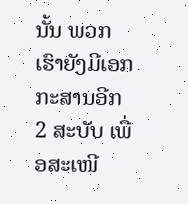ນັ້ນ ພວກເຮົາຍັງມີເອກກະສານອີກ 2 ສະບັບ ເພື່ອສະເໜີ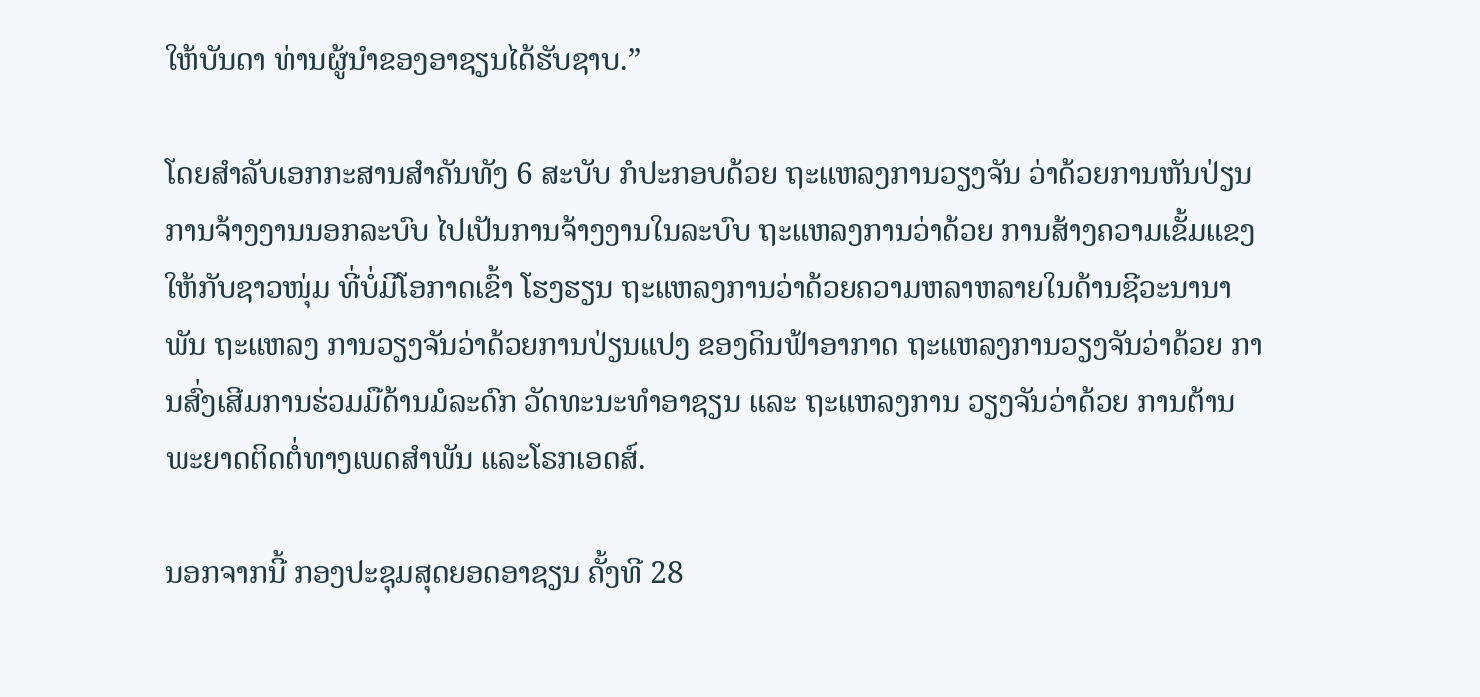ໃຫ້ບັນດາ ທ່ານຜູ້ນຳຂອງອາຊຽນໄດ້ຮັບຊາບ.”

ໂດຍສຳລັບເອກກະສານສຳຄັນທັງ 6 ສະບັບ ກໍປະກອບດ້ວຍ ຖະແຫລງການວຽງຈັນ ວ່າດ້ວຍການຫັນປ່ຽນ ການຈ້າງງານນອກລະບົບ ໄປເປັນການຈ້າງງານໃນລະບົບ ຖະແຫລງການວ່າດ້ວຍ ການສ້າງຄວາມເຂັ້ມແຂງ ໃຫ້ກັບຊາວໜຸ່ມ ທີ່ບໍ່ມີໂອກາດເຂົ້າ ໂຮງຮຽນ ຖະແຫລງການວ່າດ້ວຍຄວາມຫລາຫລາຍໃນດ້ານຊີວະນານາພັນ ຖະແຫລງ ການວຽງຈັນວ່າດ້ວຍການປ່ຽນແປງ ຂອງດິນຟ້າອາກາດ ຖະແຫລງການວຽງຈັນວ່າດ້ວຍ ການສົ່ງເສີມການຮ່ວມມືດ້ານມໍລະດົກ ວັດທະນະທຳອາຊຽນ ແລະ ຖະແຫລງການ ວຽງຈັນວ່າດ້ວຍ ການຕ້ານພະຍາດຕິດຕໍ່ທາງເພດສຳພັນ ແລະໂຣກເອດສ໌.

ນອກຈາກນີ້ ກອງປະຊຸມສຸດຍອດອາຊຽນ ຄັ້ງທີ 28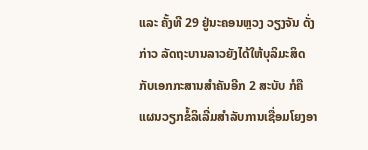ແລະ ຄັ້ງທີ 29 ຢູ່ນະຄອນຫຼວງ ວຽງຈັນ ດັ່ງກ່າວ ລັດຖະບານລາວຍັງໄດ້ໃຫ້ບຸລິມະສິດ ກັບເອກກະສານສຳຄັນອີກ 2 ສະບັບ ກໍຄືແຜນວຽກຂໍ້ລິເລີ່ມສຳລັບການເຊື່ອມໂຍງອາ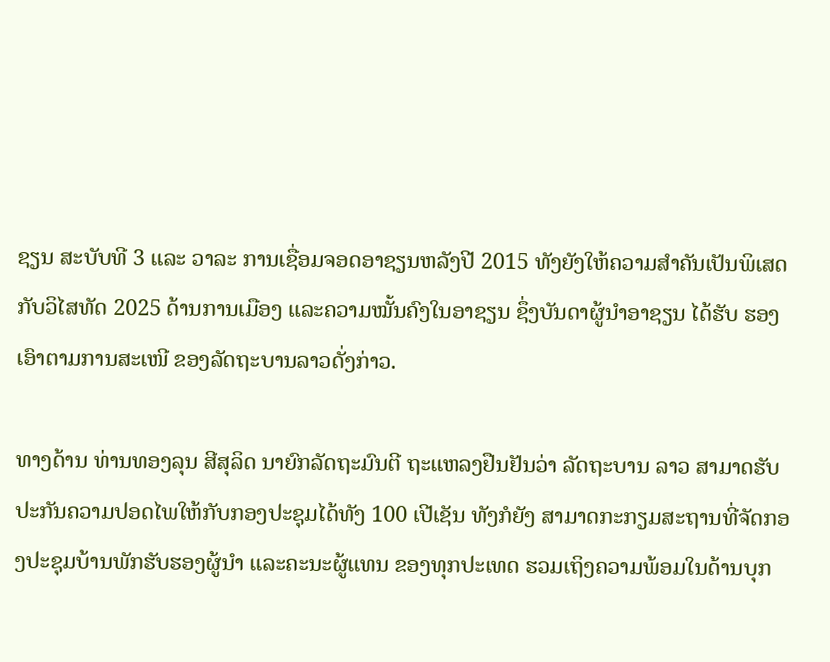ຊຽນ ສະບັບທີ 3 ແລະ ວາລະ ການເຊື່ອມຈອດອາຊຽນຫລັງປີ 2015 ທັງຍັງໃຫ້ຄວາມສຳຄັນເປັນພິເສດ ກັບວິໄສທັດ 2025 ດ້ານການເມືອງ ແລະຄວາມໝັ້ນຄົງໃນອາຊຽນ ຊຶ່ງບັນດາຜູ້ນຳອາຊຽນ ໄດ້ຮັບ ຮອງເອົາຕາມການສະເໜີ ຂອງລັດຖະບານລາວດັ່ງກ່າວ.

ທາງດ້ານ ທ່ານທອງລຸນ ສີສຸລິດ ນາຍົກລັດຖະມົນຕີ ຖະແຫລງຢືນຢັນວ່າ ລັດຖະບານ ລາວ ສາມາດຮັບປະກັນຄວາມປອດໄພໃຫ້ກັບກອງປະຊຸມໄດ້ທັງ 100 ເປີເຊັນ ທັງກໍຍັງ ສາມາດກະກຽມສະຖານທີ່ຈັດກອງປະຊຸມບ້ານພັກຮັບຮອງຜູ້ນຳ ແລະຄະນະຜູ້ແທນ ຂອງທຸກປະເທດ ຮວມເຖິງຄວາມພ້ອມໃນດ້ານບຸກ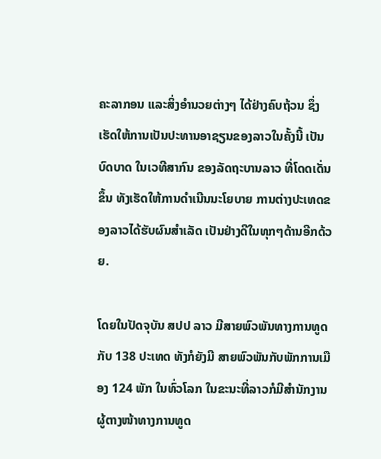ຄະລາກອນ ແລະສິ່ງອຳນວຍຕ່າງໆ ໄດ້ຢ່າງຄົບຖ້ວນ ຊຶ່ງເຮັດໃຫ້ການເປັນປະທານອາຊຽນຂອງລາວໃນຄັ້ງນີ້ ເປັນບົດບາດ ໃນເວທີສາກົນ ຂອງລັດຖະບານລາວ ທີ່ໂດດເດັ່ນຂຶ້ນ ທັງເຮັດໃຫ້ການດຳເນີນນະໂຍບາຍ ການຕ່າງປະເທດຂອງລາວໄດ້ຮັບຜົນສຳເລັດ ເປັນຢ່າງດີໃນທຸກໆດ້ານອີກດ້ວຍ.

ໂດຍໃນປັດຈຸບັນ ສປປ ລາວ ມີສາຍພົວພັນທາງການທູດກັບ 138 ປະເທດ ທັງກໍຍັງມີ ສາຍພົວພັນກັບພັກການເມືອງ 124 ພັກ ໃນທົ່ວໂລກ ໃນຂະນະທີ່ລາວກໍມີສຳນັກງານ ຜູ້ຕາງໜ້າທາງການທູດ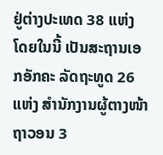ຢູ່ຕ່າງປະເທດ 38 ແຫ່ງ ໂດຍໃນນີ້ ເປັນສະຖານເອກອັກຄະ ລັດຖະທູດ 26 ແຫ່ງ ສຳນັກງານຜູ້ຕາງໜ້າຖາວອນ 3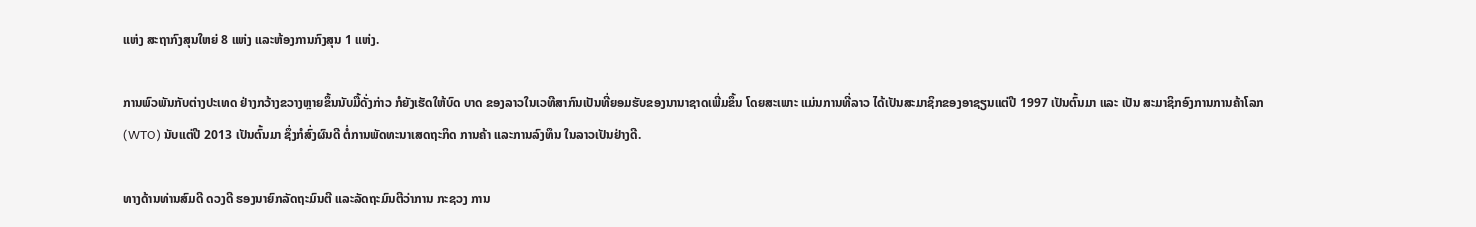ແຫ່ງ ສະຖາກົງສຸນໃຫຍ່ 8 ແຫ່ງ ແລະຫ້ອງການກົງສຸນ 1 ແຫ່ງ.

ການພົວພັນກັບຕ່າງປະເທດ ຢ່າງກວ້າງຂວາງຫຼາຍຂຶ້ນນັບມື້ດັ່ງກ່າວ ກໍຍັງເຮັດໃຫ້ບົດ ບາດ ຂອງລາວໃນເວທີສາກົນເປັນທີ່ຍອມຮັບຂອງນານາຊາດເພີ່ມຂຶ້ນ ໂດຍສະເພາະ ແມ່ນການທີ່ລາວ ໄດ້ເປັນສະມາຊິກຂອງອາຊຽນແຕ່ປີ 1997 ເປັນຕົ້ນມາ ແລະ ເປັນ ສະມາຊິກອົງການການຄ້າໂລກ (WTO) ນັບແຕ່ປີ 2013 ເປັນຕົ້ນມາ ຊຶ່ງກໍສົ່ງຜົນດີ ຕໍ່ການພັດທະນາເສດຖະກິດ ການຄ້າ ແລະການລົງທຶນ ໃນລາວເປັນຢ່າງດີ.

ທາງດ້ານທ່ານສົມດີ ດວງດີ ຮອງນາຍົກລັດຖະມົນຕີ ແລະລັດຖະມົນຕີວ່າການ ກະຊວງ ການ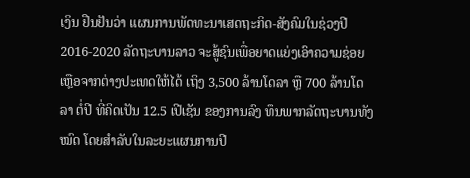ເງິນ ຢືນຢັນວ່າ ແຜນການພັດທະນາເສດຖະກິດ-ສັງຄົມໃນຊ່ວງປີ 2016-2020 ລັດຖະບານລາວ ຈະສູ້ຊົນເພື່ອຍາດແຍ່ງເອົາຄວາມຊ່ອຍເຫຼືອຈາກຕ່າງປະເທດໃຫ້ໄດ້ ເຖິງ 3,500 ລ້ານໂດລາ ຫຼື 700 ລ້ານໂດລາ ຕໍ່ປີ ທີ່ຄິດເປັນ 12.5 ເປີເຊັນ ຂອງການລົງ ທຶນພາກລັດຖະບານທັງໝົດ ໂດຍສຳລັບໃນລະຍະແຜນການປີ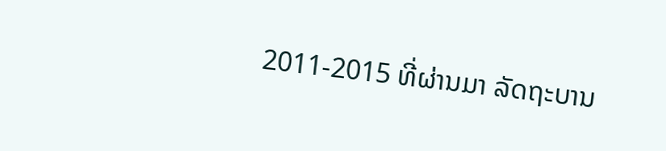2011-2015 ທີ່ຜ່ານມາ ລັດຖະບານ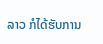ລາວ ກໍໄດ້ຮັບການ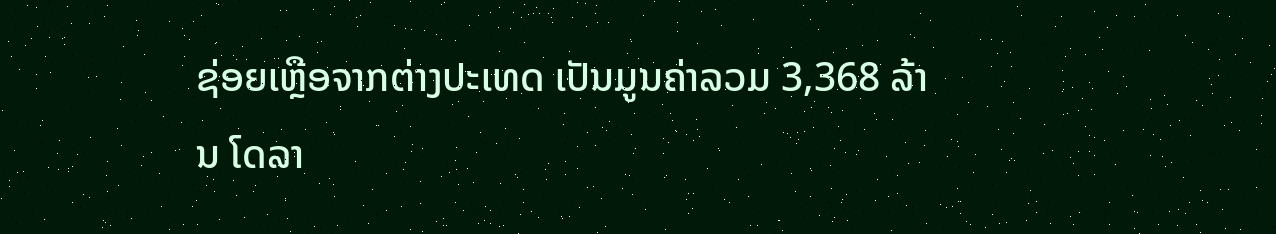ຊ່ອຍເຫຼືອຈາກຕ່າງປະເທດ ເປັນມູນຄ່າລວມ 3,368 ລ້ານ ໂດລາ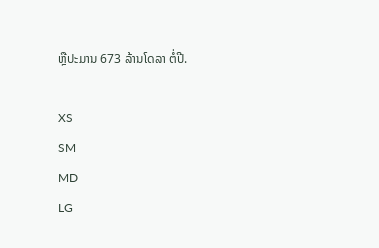ຫຼືປະມານ 673 ລ້ານໂດລາ ຕໍ່ປີ.

XS
SM
MD
LG